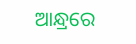ଆନ୍ଧ୍ରରେ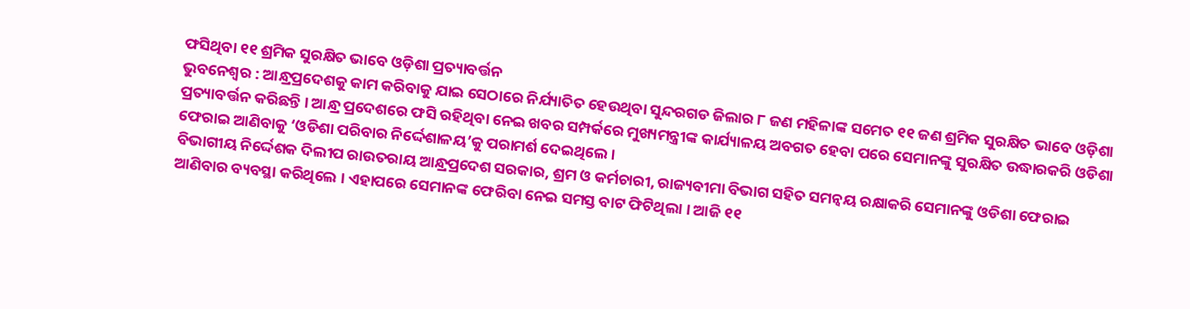ଫସିଥିବା ୧୧ ଶ୍ରମିକ ସୁରକ୍ଷିତ ଭାବେ ଓଡ଼ିଶା ପ୍ରତ୍ୟାବର୍ତ୍ତନ
ଭୁବନେଶ୍ଵର : ଆନ୍ଧ୍ରପ୍ରଦେଶକୁ କାମ କରିବାକୁ ଯାଇ ସେଠାରେ ନିର୍ଯ୍ୟାତିତ ହେଉଥିବା ସୁନ୍ଦରଗଡ ଜିଲାର ୮ ଜଣ ମହିଳାଙ୍କ ସମେତ ୧୧ ଜଣ ଶ୍ରମିକ ସୁରକ୍ଷିତ ଭାବେ ଓଡ଼ିଶା ପ୍ରତ୍ୟାବର୍ତ୍ତନ କରିଛନ୍ତି । ଆନ୍ଧ୍ର ପ୍ରଦେଶରେ ଫସି ରହିଥିବା ନେଇ ଖବର ସମ୍ପର୍କରେ ମୁଖ୍ୟମନ୍ତ୍ରୀଙ୍କ କାର୍ଯ୍ୟାଳୟ ଅବଗତ ହେବା ପରେ ସେମାନଙ୍କୁ ସୁରକ୍ଷିତ ଉଦ୍ଧାରକରି ଓଡିଶା ଫେରାଇ ଆଣିବାକୁ ‘ଓଡିଶା ପରିବାର ନିର୍ଦ୍ଦେଶାଳୟ’କୁ ପରାମର୍ଶ ଦେଇଥିଲେ ।
ବିଭାଗୀୟ ନିର୍ଦ୍ଦେଶକ ଦିଲୀପ ରାଉତରାୟ ଆନ୍ଧ୍ରପ୍ରଦେଶ ସରକାର, ଶ୍ରମ ଓ କର୍ମଚାରୀ, ରାଜ୍ୟବୀମା ବିଭାଗ ସହିତ ସମନ୍ଵୟ ରକ୍ଷାକରି ସେମାନଙ୍କୁ ଓଡିଶା ଫେରାଇ ଆଣିବାର ବ୍ୟବସ୍ଥା କରିଥିଲେ । ଏହାପରେ ସେମାନଙ୍କ ଫେରିବା ନେଇ ସମସ୍ତ ବାଟ ଫିଟିଥିଲା । ଆଜି ୧୧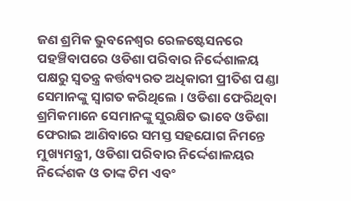ଜଣ ଶ୍ରମିକ ଭୁବନେଶ୍ଵର ରେଳଷ୍ଟେସନରେ ପହଞ୍ଚିବାପରେ ଓଡିଶା ପରିବାର ନିର୍ଦ୍ଦେଶାଳୟ ପକ୍ଷରୁ ସ୍ଵତନ୍ତ୍ର କର୍ତ୍ତବ୍ୟରତ ଅଧିକାରୀ ପ୍ରୀତିଶ ପଣ୍ଡା ସେମାନଙ୍କୁ ସ୍ୱାଗତ କରିଥିଲେ । ଓଡିଶା ଫେରିଥିବା ଶ୍ରମିକମାନେ ସେମାନଙ୍କୁ ସୁରକ୍ଷିତ ଭାବେ ଓଡିଶା ଫେରାଇ ଆଣିବାରେ ସମସ୍ତ ସହଯୋଗ ନିମନ୍ତେ ମୁଖ୍ୟମନ୍ତ୍ରୀ, ଓଡିଶା ପରିବାର ନିର୍ଦ୍ଦେଶାଳୟର ନିର୍ଦ୍ଦେଶକ ଓ ତାଙ୍କ ଟିମ ଏବଂ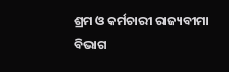ଶ୍ରମ ଓ କର୍ମଚାରୀ ରାଜ୍ୟବୀମା ବିଭାଗ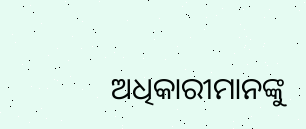ଅଧିକାରୀମାନଙ୍କୁ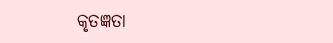କୃତଜ୍ଞତା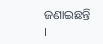ଜଣାଇଛନ୍ତି ।